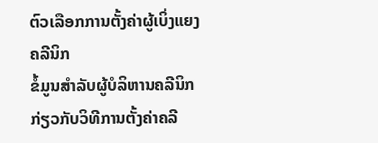ຕົວເລືອກການຕັ້ງຄ່າຜູ້ເບິ່ງແຍງຄລີນິກ
ຂໍ້ມູນສໍາລັບຜູ້ບໍລິຫານຄລີນິກກ່ຽວກັບວິທີການຕັ້ງຄ່າຄລີ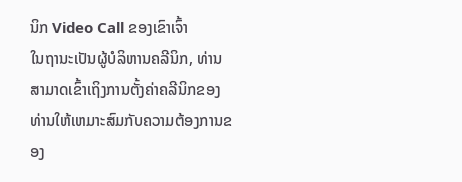ນິກ Video Call ຂອງເຂົາເຈົ້າ
ໃນຖານະເປັນຜູ້ບໍລິຫານຄລີນິກ, ທ່ານສາມາດເຂົ້າເຖິງການຕັ້ງຄ່າຄລີນິກຂອງທ່ານໃຫ້ເຫມາະສົມກັບຄວາມຕ້ອງການຂອງ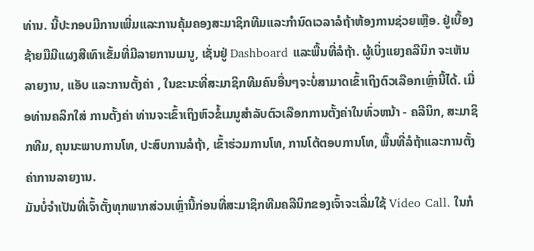ທ່ານ. ນີ້ປະກອບມີການເພີ່ມແລະການຄຸ້ມຄອງສະມາຊິກທີມແລະກໍານົດເວລາລໍຖ້າຫ້ອງການຊ່ວຍເຫຼືອ. ຢູ່ເບື້ອງຊ້າຍມືມີແຜງສີເທົາເຂັ້ມທີ່ມີລາຍການເມນູ, ເຊັ່ນຢູ່ Dashboard ແລະພື້ນທີ່ລໍຖ້າ. ຜູ້ເບິ່ງແຍງຄລີນິກ ຈະເຫັນ ລາຍງານ, ແອັບ ແລະການຕັ້ງຄ່າ , ໃນຂະນະທີ່ສະມາຊິກທີມຄົນອື່ນໆຈະບໍ່ສາມາດເຂົ້າເຖິງຕົວເລືອກເຫຼົ່ານີ້ໄດ້. ເມື່ອທ່ານຄລິກໃສ່ ການຕັ້ງຄ່າ ທ່ານຈະເຂົ້າເຖິງຫົວຂໍ້ເມນູສໍາລັບຕົວເລືອກການຕັ້ງຄ່າໃນທົ່ວຫນ້າ - ຄລີນິກ, ສະມາຊິກທີມ, ຄຸນນະພາບການໂທ, ປະສົບການລໍຖ້າ, ເຂົ້າຮ່ວມການໂທ, ການໂຕ້ຕອບການໂທ, ພື້ນທີ່ລໍຖ້າແລະການຕັ້ງຄ່າການລາຍງານ.
ມັນບໍ່ຈຳເປັນທີ່ເຈົ້າຕັ້ງທຸກພາກສ່ວນເຫຼົ່ານີ້ກ່ອນທີ່ສະມາຊິກທີມຄລີນິກຂອງເຈົ້າຈະເລີ່ມໃຊ້ Video Call. ໃນກໍ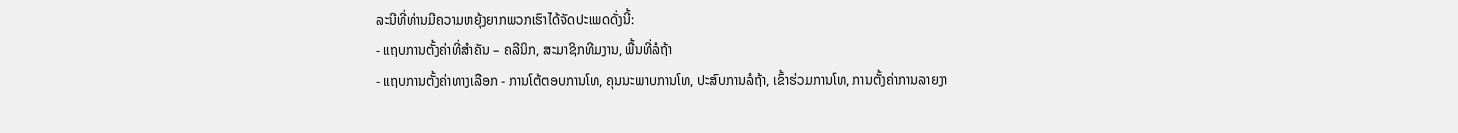ລະນີທີ່ທ່ານມີຄວາມຫຍຸ້ງຍາກພວກເຮົາໄດ້ຈັດປະເພດດັ່ງນີ້:
- ແຖບການຕັ້ງຄ່າທີ່ສໍາຄັນ – ຄລີນິກ, ສະມາຊິກທີມງານ, ພື້ນທີ່ລໍຖ້າ
- ແຖບການຕັ້ງຄ່າທາງເລືອກ - ການໂຕ້ຕອບການໂທ, ຄຸນນະພາບການໂທ, ປະສົບການລໍຖ້າ, ເຂົ້າຮ່ວມການໂທ, ການຕັ້ງຄ່າການລາຍງາ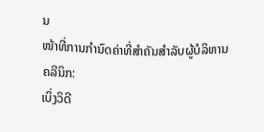ນ
ໜ້າທີ່ການກຳນົດຄ່າທີ່ສຳຄັນສຳລັບຜູ້ບໍລິຫານຄລີນິກ:
ເບິ່ງວິດີ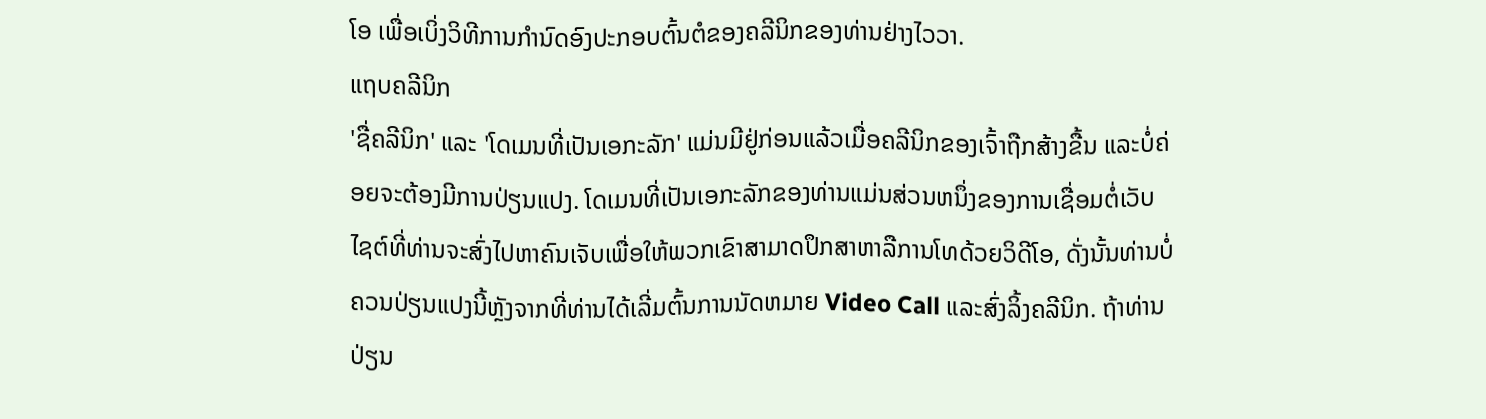ໂອ ເພື່ອເບິ່ງວິທີການກໍານົດອົງປະກອບຕົ້ນຕໍຂອງຄລີນິກຂອງທ່ານຢ່າງໄວວາ.
ແຖບຄລີນິກ
'ຊື່ຄລີນິກ' ແລະ 'ໂດເມນທີ່ເປັນເອກະລັກ' ແມ່ນມີຢູ່ກ່ອນແລ້ວເມື່ອຄລີນິກຂອງເຈົ້າຖືກສ້າງຂື້ນ ແລະບໍ່ຄ່ອຍຈະຕ້ອງມີການປ່ຽນແປງ. ໂດເມນທີ່ເປັນເອກະລັກຂອງທ່ານແມ່ນສ່ວນຫນຶ່ງຂອງການເຊື່ອມຕໍ່ເວັບໄຊຕ໌ທີ່ທ່ານຈະສົ່ງໄປຫາຄົນເຈັບເພື່ອໃຫ້ພວກເຂົາສາມາດປຶກສາຫາລືການໂທດ້ວຍວິດີໂອ, ດັ່ງນັ້ນທ່ານບໍ່ຄວນປ່ຽນແປງນີ້ຫຼັງຈາກທີ່ທ່ານໄດ້ເລີ່ມຕົ້ນການນັດຫມາຍ Video Call ແລະສົ່ງລິ້ງຄລີນິກ. ຖ້າທ່ານປ່ຽນ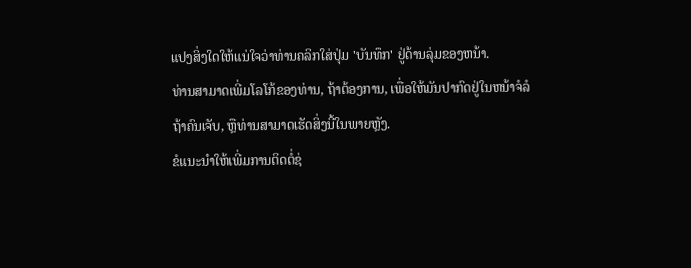ແປງສິ່ງໃດໃຫ້ແນ່ໃຈວ່າທ່ານຄລິກໃສ່ປຸ່ມ 'ບັນທຶກ' ຢູ່ດ້ານລຸ່ມຂອງຫນ້າ.
ທ່ານສາມາດເພີ່ມໂລໂກ້ຂອງທ່ານ, ຖ້າຕ້ອງການ, ເພື່ອໃຫ້ມັນປາກົດຢູ່ໃນຫນ້າຈໍລໍຖ້າຄົນເຈັບ, ຫຼືທ່ານສາມາດເຮັດສິ່ງນີ້ໃນພາຍຫຼັງ.
ຂໍແນະນຳໃຫ້ເພີ່ມການຕິດຕໍ່ຊ່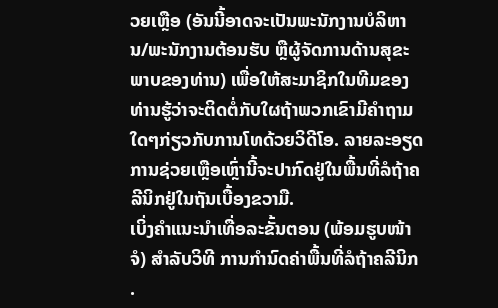ວຍເຫຼືອ (ອັນນີ້ອາດຈະເປັນພະນັກງານບໍລິຫານ/ພະນັກງານຕ້ອນຮັບ ຫຼືຜູ້ຈັດການດ້ານສຸຂະພາບຂອງທ່ານ) ເພື່ອໃຫ້ສະມາຊິກໃນທີມຂອງທ່ານຮູ້ວ່າຈະຕິດຕໍ່ກັບໃຜຖ້າພວກເຂົາມີຄຳຖາມໃດໆກ່ຽວກັບການໂທດ້ວຍວິດີໂອ. ລາຍລະອຽດການຊ່ວຍເຫຼືອເຫຼົ່ານີ້ຈະປາກົດຢູ່ໃນພື້ນທີ່ລໍຖ້າຄລີນິກຢູ່ໃນຖັນເບື້ອງຂວາມື.
ເບິ່ງຄຳແນະນຳເທື່ອລະຂັ້ນຕອນ (ພ້ອມຮູບໜ້າຈໍ) ສຳລັບວິທີ ການກຳນົດຄ່າພື້ນທີ່ລໍຖ້າຄລີນິກ .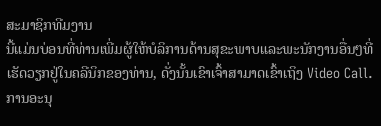ສະມາຊິກທີມງານ
ນີ້ແມ່ນບ່ອນທີ່ທ່ານເພີ່ມຜູ້ໃຫ້ບໍລິການດ້ານສຸຂະພາບແລະພະນັກງານອື່ນໆທີ່ເຮັດວຽກຢູ່ໃນຄລີນິກຂອງທ່ານ, ດັ່ງນັ້ນເຂົາເຈົ້າສາມາດເຂົ້າເຖິງ Video Call. ການອະນຸ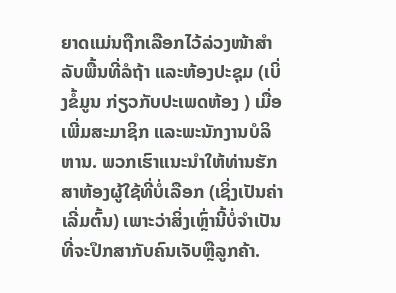ຍາດແມ່ນຖືກເລືອກໄວ້ລ່ວງໜ້າສຳລັບພື້ນທີ່ລໍຖ້າ ແລະຫ້ອງປະຊຸມ (ເບິ່ງຂໍ້ມູນ ກ່ຽວກັບປະເພດຫ້ອງ ) ເມື່ອເພີ່ມສະມາຊິກ ແລະພະນັກງານບໍລິຫານ. ພວກເຮົາແນະນໍາໃຫ້ທ່ານຮັກສາຫ້ອງຜູ້ໃຊ້ທີ່ບໍ່ເລືອກ (ເຊິ່ງເປັນຄ່າເລີ່ມຕົ້ນ) ເພາະວ່າສິ່ງເຫຼົ່ານີ້ບໍ່ຈໍາເປັນທີ່ຈະປຶກສາກັບຄົນເຈັບຫຼືລູກຄ້າ.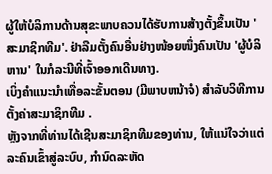ຜູ້ໃຫ້ບໍລິການດ້ານສຸຂະພາບຄວນໄດ້ຮັບການສ້າງຕັ້ງຂຶ້ນເປັນ 'ສະມາຊິກທີມ'. ຢ່າລືມຕັ້ງຄົນອື່ນຢ່າງໜ້ອຍໜຶ່ງຄົນເປັນ 'ຜູ້ບໍລິຫານ' ໃນກໍລະນີທີ່ເຈົ້າອອກເດີນທາງ.
ເບິ່ງຄໍາແນະນໍາເທື່ອລະຂັ້ນຕອນ (ມີພາບຫນ້າຈໍ) ສໍາລັບວິທີການ ຕັ້ງຄ່າສະມາຊິກທີມ .
ຫຼັງຈາກທີ່ທ່ານໄດ້ເຊີນສະມາຊິກທີມຂອງທ່ານ, ໃຫ້ແນ່ໃຈວ່າແຕ່ລະຄົນເຂົ້າສູ່ລະບົບ, ກໍານົດລະຫັດ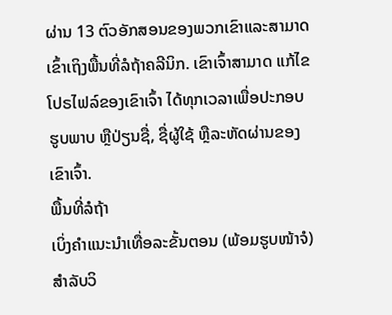ຜ່ານ 13 ຕົວອັກສອນຂອງພວກເຂົາແລະສາມາດເຂົ້າເຖິງພື້ນທີ່ລໍຖ້າຄລີນິກ. ເຂົາເຈົ້າສາມາດ ແກ້ໄຂໂປຣໄຟລ໌ຂອງເຂົາເຈົ້າ ໄດ້ທຸກເວລາເພື່ອປະກອບຮູບພາບ ຫຼືປ່ຽນຊື່, ຊື່ຜູ້ໃຊ້ ຫຼືລະຫັດຜ່ານຂອງເຂົາເຈົ້າ.
ພື້ນທີ່ລໍຖ້າ
ເບິ່ງຄຳແນະນຳເທື່ອລະຂັ້ນຕອນ (ພ້ອມຮູບໜ້າຈໍ) ສຳລັບວິ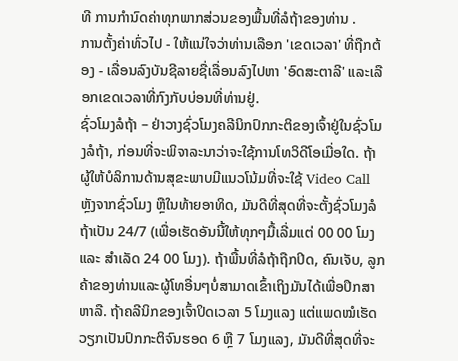ທີ ການກຳນົດຄ່າທຸກພາກສ່ວນຂອງພື້ນທີ່ລໍຖ້າຂອງທ່ານ .
ການຕັ້ງຄ່າທົ່ວໄປ - ໃຫ້ແນ່ໃຈວ່າທ່ານເລືອກ 'ເຂດເວລາ' ທີ່ຖືກຕ້ອງ - ເລື່ອນລົງບັນຊີລາຍຊື່ເລື່ອນລົງໄປຫາ 'ອົດສະຕາລີ' ແລະເລືອກເຂດເວລາທີ່ກົງກັບບ່ອນທີ່ທ່ານຢູ່.
ຊົ່ວໂມງລໍຖ້າ – ຢ່າວາງຊົ່ວໂມງຄລີນິກປົກກະຕິຂອງເຈົ້າຢູ່ໃນຊົ່ວໂມງລໍຖ້າ, ກ່ອນທີ່ຈະພິຈາລະນາວ່າຈະໃຊ້ການໂທວິດີໂອເມື່ອໃດ. ຖ້າຜູ້ໃຫ້ບໍລິການດ້ານສຸຂະພາບມີແນວໂນ້ມທີ່ຈະໃຊ້ Video Call ຫຼັງຈາກຊົ່ວໂມງ ຫຼືໃນທ້າຍອາທິດ, ມັນດີທີ່ສຸດທີ່ຈະຕັ້ງຊົ່ວໂມງລໍຖ້າເປັນ 24/7 (ເພື່ອເຮັດອັນນີ້ໃຫ້ທຸກໆມື້ເລີ່ມແຕ່ 00 00 ໂມງ ແລະ ສໍາເລັດ 24 00 ໂມງ). ຖ້າພື້ນທີ່ລໍຖ້າຖືກປິດ, ຄົນເຈັບ, ລູກຄ້າຂອງທ່ານແລະຜູ້ໂທອື່ນໆບໍ່ສາມາດເຂົ້າເຖິງມັນໄດ້ເພື່ອປຶກສາຫາລື. ຖ້າຄລີນິກຂອງເຈົ້າປິດເວລາ 5 ໂມງແລງ ແຕ່ແພດໝໍເຮັດວຽກເປັນປົກກະຕິຈົນຮອດ 6 ຫຼື 7 ໂມງແລງ, ມັນດີທີ່ສຸດທີ່ຈະ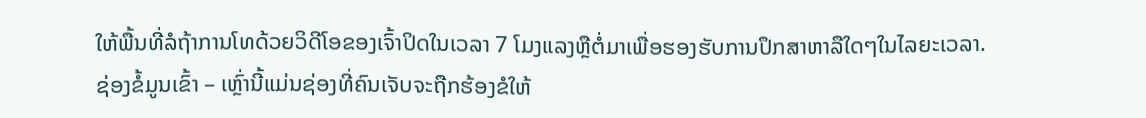ໃຫ້ພື້ນທີ່ລໍຖ້າການໂທດ້ວຍວິດີໂອຂອງເຈົ້າປິດໃນເວລາ 7 ໂມງແລງຫຼືຕໍ່ມາເພື່ອຮອງຮັບການປຶກສາຫາລືໃດໆໃນໄລຍະເວລາ.
ຊ່ອງຂໍ້ມູນເຂົ້າ – ເຫຼົ່ານີ້ແມ່ນຊ່ອງທີ່ຄົນເຈັບຈະຖືກຮ້ອງຂໍໃຫ້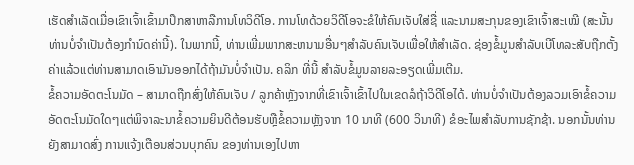ເຮັດສໍາເລັດເມື່ອເຂົາເຈົ້າເຂົ້າມາປຶກສາຫາລືການໂທວິດີໂອ. ການໂທດ້ວຍວິດີໂອຈະຂໍໃຫ້ຄົນເຈັບໃສ່ຊື່ ແລະນາມສະກຸນຂອງເຂົາເຈົ້າສະເໝີ (ສະນັ້ນທ່ານບໍ່ຈຳເປັນຕ້ອງກຳນົດຄ່ານີ້). ໃນພາກນີ້, ທ່ານເພີ່ມພາກສະຫນາມອື່ນໆສໍາລັບຄົນເຈັບເພື່ອໃຫ້ສໍາເລັດ. ຊ່ອງຂໍ້ມູນສໍາລັບເບີໂທລະສັບຖືກຕັ້ງຄ່າແລ້ວແຕ່ທ່ານສາມາດເອົາມັນອອກໄດ້ຖ້າມັນບໍ່ຈໍາເປັນ. ຄລິກ ທີ່ນີ້ ສໍາລັບຂໍ້ມູນລາຍລະອຽດເພີ່ມເຕີມ.
ຂໍ້ຄວາມອັດຕະໂນມັດ – ສາມາດຖືກສົ່ງໃຫ້ຄົນເຈັບ / ລູກຄ້າຫຼັງຈາກທີ່ເຂົາເຈົ້າເຂົ້າໄປໃນເຂດລໍຖ້າວິດີໂອໄດ້. ທ່ານບໍ່ຈໍາເປັນຕ້ອງລວມເອົາຂໍ້ຄວາມອັດຕະໂນມັດໃດໆແຕ່ພິຈາລະນາຂໍ້ຄວາມຍິນດີຕ້ອນຮັບຫຼືຂໍ້ຄວາມຫຼັງຈາກ 10 ນາທີ (600 ວິນາທີ) ຂໍອະໄພສໍາລັບການຊັກຊ້າ. ນອກນັ້ນທ່ານຍັງສາມາດສົ່ງ ການແຈ້ງເຕືອນສ່ວນບຸກຄົນ ຂອງທ່ານເອງໄປຫາ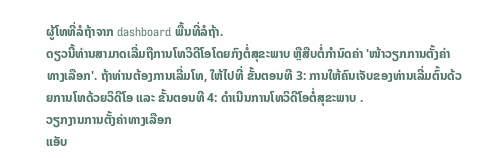ຜູ້ໂທທີ່ລໍຖ້າຈາກ dashboard ພື້ນທີ່ລໍຖ້າ.
ດຽວນີ້ທ່ານສາມາດເລີ່ມຖືການໂທວິດີໂອໂດຍກົງຕໍ່ສຸຂະພາບ ຫຼືສືບຕໍ່ກຳນົດຄ່າ 'ໜ້າວຽກການຕັ້ງຄ່າທາງເລືອກ'. ຖ້າທ່ານຕ້ອງການເລີ່ມໂທ, ໃຫ້ໄປທີ່ ຂັ້ນຕອນທີ 3: ການໃຫ້ຄົນເຈັບຂອງທ່ານເລີ່ມຕົ້ນດ້ວຍການໂທດ້ວຍວິດີໂອ ແລະ ຂັ້ນຕອນທີ 4: ດໍາເນີນການໂທວິດີໂອຕໍ່ສຸຂະພາບ .
ວຽກງານການຕັ້ງຄ່າທາງເລືອກ
ແອັບ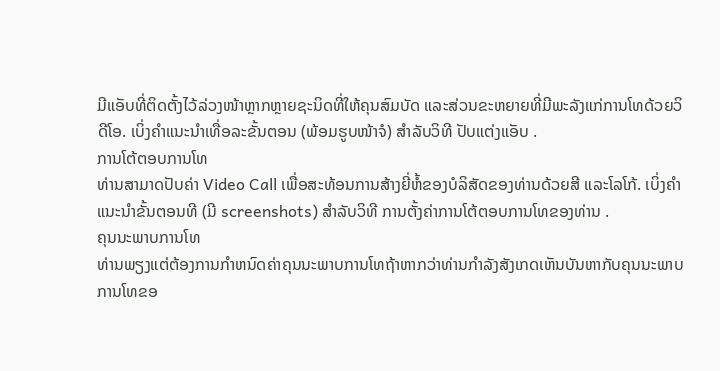ມີແອັບທີ່ຕິດຕັ້ງໄວ້ລ່ວງໜ້າຫຼາກຫຼາຍຊະນິດທີ່ໃຫ້ຄຸນສົມບັດ ແລະສ່ວນຂະຫຍາຍທີ່ມີພະລັງແກ່ການໂທດ້ວຍວິດີໂອ. ເບິ່ງຄຳແນະນຳເທື່ອລະຂັ້ນຕອນ (ພ້ອມຮູບໜ້າຈໍ) ສຳລັບວິທີ ປັບແຕ່ງແອັບ .
ການໂຕ້ຕອບການໂທ
ທ່ານສາມາດປັບຄ່າ Video Call ເພື່ອສະທ້ອນການສ້າງຍີ່ຫໍ້ຂອງບໍລິສັດຂອງທ່ານດ້ວຍສີ ແລະໂລໂກ້. ເບິ່ງຄໍາແນະນໍາຂັ້ນຕອນທີ (ມີ screenshots) ສໍາລັບວິທີ ການຕັ້ງຄ່າການໂຕ້ຕອບການໂທຂອງທ່ານ .
ຄຸນນະພາບການໂທ
ທ່ານພຽງແຕ່ຕ້ອງການກໍາຫນົດຄ່າຄຸນນະພາບການໂທຖ້າຫາກວ່າທ່ານກໍາລັງສັງເກດເຫັນບັນຫາກັບຄຸນນະພາບການໂທຂອ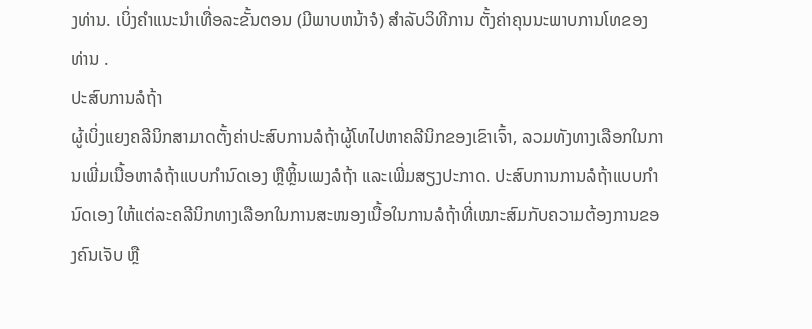ງທ່ານ. ເບິ່ງຄໍາແນະນໍາເທື່ອລະຂັ້ນຕອນ (ມີພາບຫນ້າຈໍ) ສໍາລັບວິທີການ ຕັ້ງຄ່າຄຸນນະພາບການໂທຂອງທ່ານ .
ປະສົບການລໍຖ້າ
ຜູ້ເບິ່ງແຍງຄລີນິກສາມາດຕັ້ງຄ່າປະສົບການລໍຖ້າຜູ້ໂທໄປຫາຄລີນິກຂອງເຂົາເຈົ້າ, ລວມທັງທາງເລືອກໃນການເພີ່ມເນື້ອຫາລໍຖ້າແບບກຳນົດເອງ ຫຼືຫຼິ້ນເພງລໍຖ້າ ແລະເພີ່ມສຽງປະກາດ. ປະສົບການການລໍຖ້າແບບກຳນົດເອງ ໃຫ້ແຕ່ລະຄລີນິກທາງເລືອກໃນການສະໜອງເນື້ອໃນການລໍຖ້າທີ່ເໝາະສົມກັບຄວາມຕ້ອງການຂອງຄົນເຈັບ ຫຼື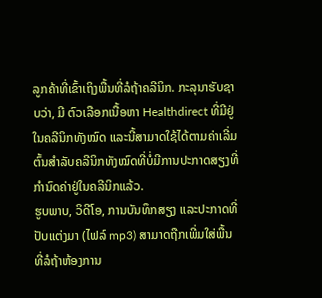ລູກຄ້າທີ່ເຂົ້າເຖິງພື້ນທີ່ລໍຖ້າຄລີນິກ. ກະລຸນາຮັບຊາບວ່າ, ມີ ຕົວເລືອກເນື້ອຫາ Healthdirect ທີ່ມີຢູ່ໃນຄລີນິກທັງໝົດ ແລະນີ້ສາມາດໃຊ້ໄດ້ຕາມຄ່າເລີ່ມຕົ້ນສຳລັບຄລີນິກທັງໝົດທີ່ບໍ່ມີການປະກາດສຽງທີ່ກຳນົດຄ່າຢູ່ໃນຄລີນິກແລ້ວ.
ຮູບພາບ, ວິດີໂອ, ການບັນທຶກສຽງ ແລະປະກາດທີ່ປັບແຕ່ງມາ (ໄຟລ໌ mp3) ສາມາດຖືກເພີ່ມໃສ່ພື້ນທີ່ລໍຖ້າຫ້ອງການ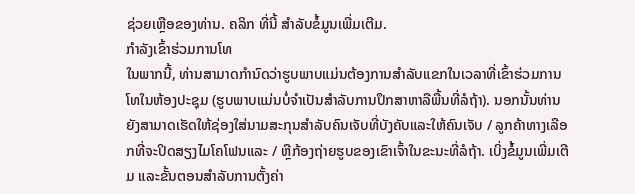ຊ່ວຍເຫຼືອຂອງທ່ານ. ຄລິກ ທີ່ນີ້ ສໍາລັບຂໍ້ມູນເພີ່ມເຕີມ.
ກຳລັງເຂົ້າຮ່ວມການໂທ
ໃນພາກນີ້, ທ່ານສາມາດກໍານົດວ່າຮູບພາບແມ່ນຕ້ອງການສໍາລັບແຂກໃນເວລາທີ່ເຂົ້າຮ່ວມການໂທໃນຫ້ອງປະຊຸມ (ຮູບພາບແມ່ນບໍ່ຈໍາເປັນສໍາລັບການປຶກສາຫາລືພື້ນທີ່ລໍຖ້າ). ນອກນັ້ນທ່ານຍັງສາມາດເຮັດໃຫ້ຊ່ອງໃສ່ນາມສະກຸນສໍາລັບຄົນເຈັບທີ່ບັງຄັບແລະໃຫ້ຄົນເຈັບ / ລູກຄ້າທາງເລືອກທີ່ຈະປິດສຽງໄມໂຄໂຟນແລະ / ຫຼືກ້ອງຖ່າຍຮູບຂອງເຂົາເຈົ້າໃນຂະນະທີ່ລໍຖ້າ. ເບິ່ງຂໍ້ມູນເພີ່ມເຕີມ ແລະຂັ້ນຕອນສໍາລັບການຕັ້ງຄ່າ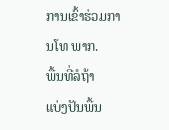ການເຂົ້າຮ່ວມການໂທ ພາກ.
ພື້ນທີ່ລໍຖ້າ
ແບ່ງປັນພື້ນ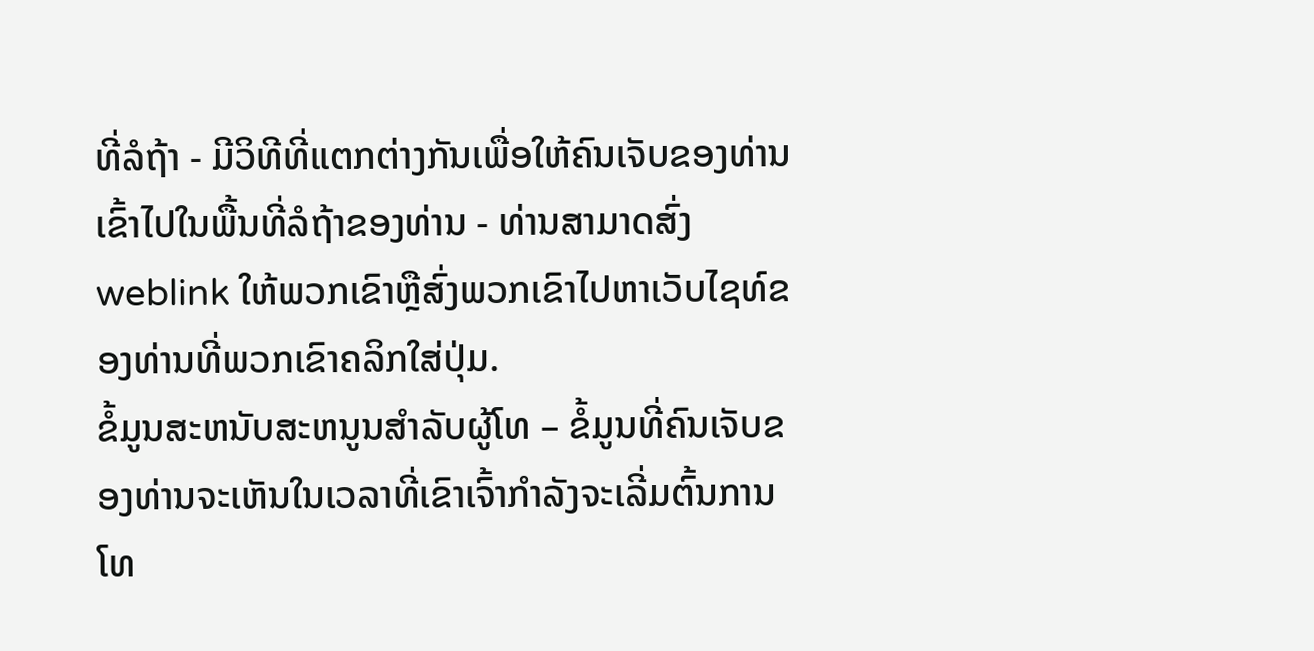ທີ່ລໍຖ້າ - ມີວິທີທີ່ແຕກຕ່າງກັນເພື່ອໃຫ້ຄົນເຈັບຂອງທ່ານເຂົ້າໄປໃນພື້ນທີ່ລໍຖ້າຂອງທ່ານ - ທ່ານສາມາດສົ່ງ weblink ໃຫ້ພວກເຂົາຫຼືສົ່ງພວກເຂົາໄປຫາເວັບໄຊທ໌ຂອງທ່ານທີ່ພວກເຂົາຄລິກໃສ່ປຸ່ມ.
ຂໍ້ມູນສະຫນັບສະຫນູນສໍາລັບຜູ້ໂທ – ຂໍ້ມູນທີ່ຄົນເຈັບຂອງທ່ານຈະເຫັນໃນເວລາທີ່ເຂົາເຈົ້າກໍາລັງຈະເລີ່ມຕົ້ນການໂທ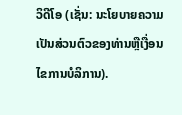ວິດີໂອ (ເຊັ່ນ: ນະໂຍບາຍຄວາມເປັນສ່ວນຕົວຂອງທ່ານຫຼືເງື່ອນໄຂການບໍລິການ).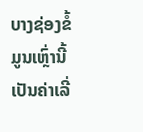ບາງຊ່ອງຂໍ້ມູນເຫຼົ່ານີ້ເປັນຄ່າເລີ່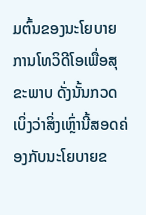ມຕົ້ນຂອງນະໂຍບາຍການໂທວິດີໂອເພື່ອສຸຂະພາບ ດັ່ງນັ້ນກວດເບິ່ງວ່າສິ່ງເຫຼົ່ານີ້ສອດຄ່ອງກັບນະໂຍບາຍຂ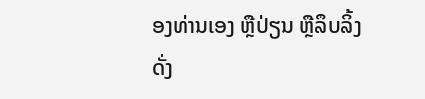ອງທ່ານເອງ ຫຼືປ່ຽນ ຫຼືລຶບລິ້ງດັ່ງ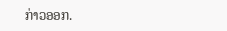ກ່າວອອກ.